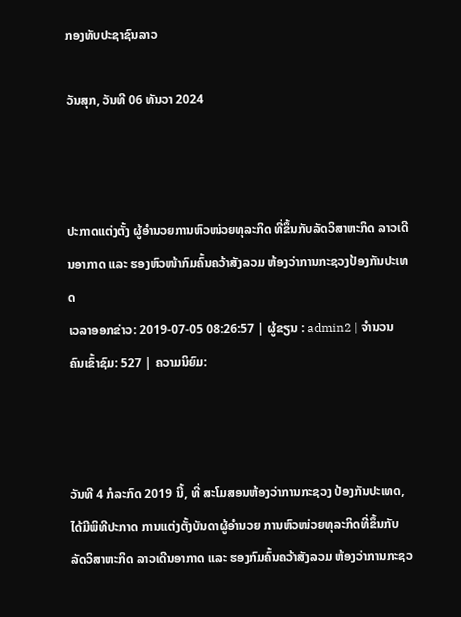ກອງທັບປະຊາຊົນລາວ

ວັນສຸກ, ວັນທີ 06 ທັນວາ 2024



ປະກາດແຕ່ງຕັ້ງ ຜູ້ອຳນວຍການຫົວໜ່ວຍທຸລະກິດ ທີ່ຂຶ້ນກັບລັດວິສາຫະກິດ ລາວເດີນອາກາດ ແລະ ຮອງຫົວໜ້າກົມຄົ້ນຄວ້າສັງລວມ ຫ້ອງວ່າການກະຊວງປ້ອງກັນປະເທດ
ເວລາອອກຂ່າວ: 2019-07-05 08:26:57 | ຜູ້ຂຽນ : admin2 | ຈຳນວນຄົນເຂົ້າຊົມ: 527 | ຄວາມນິຍົມ:



ວັນທີ 4 ກໍລະກົດ 2019 ນີ້, ທີ່ ສະໂມສອນຫ້ອງວ່າການກະຊວງ ປ້ອງກັນປະເທດ, ໄດ້ມີພິທີປະກາດ ການແຕ່ງຕັ້ງບັນດາຜູ້ອຳນວຍ ການຫົວໜ່ວຍທຸລະກິດທີ່ຂຶ້ນກັບ ລັດວິສາຫະກິດ ລາວເດີນອາກາດ ແລະ ຮອງກົມຄົ້ນຄວ້າສັງລວມ ຫ້ອງວ່າການກະຊວ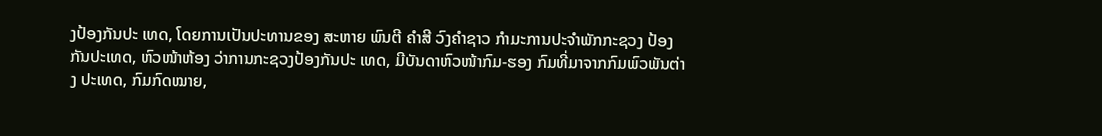ງປ້ອງກັນປະ ເທດ, ໂດຍການເປັນປະທານຂອງ ສະຫາຍ ພົນຕີ ຄໍາສີ ວົງຄໍາຊາວ ກຳມະການປະຈໍາພັກກະຊວງ ປ້ອງກັນປະເທດ, ຫົວໜ້າຫ້ອງ ວ່າການກະຊວງປ້ອງກັນປະ ເທດ, ມີບັນດາຫົວໜ້າກົມ-ຮອງ ກົມທີ່ມາຈາກກົມພົວພັນຕ່າງ ປະເທດ, ກົມກົດໝາຍ,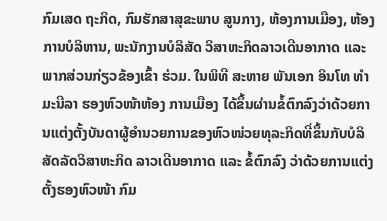ກົມເສດ ຖະກິດ, ກົມຮັກສາສຸຂະພາບ ສູນກາງ, ຫ້ອງການເມືອງ, ຫ້ອງ ການບໍລິຫານ, ພະນັກງານບໍລິສັດ ວິສາຫະກິດລາວເດີນອາກາດ ແລະ ພາກສ່ວນກ່ຽວຂ້ອງເຂົ້າ ຮ່ວມ. ໃນພິທີ ສະຫາຍ ພັນເອກ ອິນໂທ ທໍາມະນີລາ ຮອງຫົວໜ້າຫ້ອງ ການເມືອງ ໄດ້ຂຶ້ນຜ່ານຂໍ້ຕົກລົງວ່າດ້ວຍການແຕ່ງຕັ້ງບັນດາຜູ້ອໍານວຍການຂອງຫົວໜ່ວຍທຸລະກິດທີ່ຂຶ້ນກັບບໍລິສັດລັດວິສາຫະກິດ ລາວເດີນອາກາດ ແລະ ຂໍ້ຕົກລົງ ວ່າດ້ວຍການແຕ່ງຕັ້ງຮອງຫົວໜ້າ ກົມ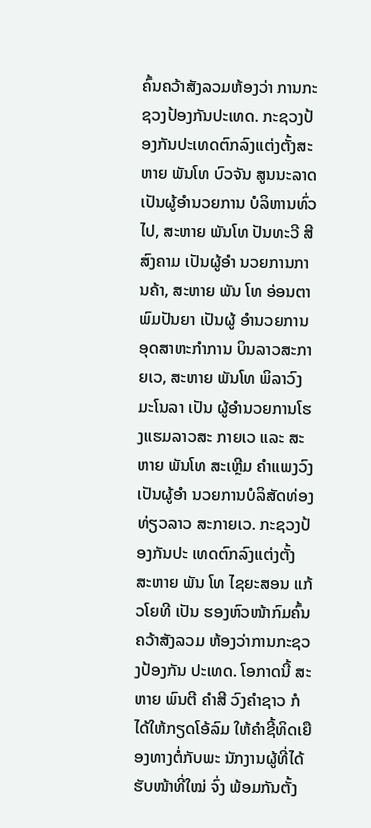ຄົ້ນຄວ້າສັງລວມຫ້ອງວ່າ ການກະຊວງປ້ອງກັນປະເທດ. ກະຊວງປ້ອງກັນປະເທດຕົກລົງແຕ່ງຕັ້ງສະຫາຍ ພັນໂທ ບົວຈັນ ສູນນະລາດ ເປັນຜູ້ອໍານວຍການ ບໍລິຫານທົ່ວໄປ, ສະຫາຍ ພັນໂທ ປັນທະວີ ສີສົງຄາມ ເປັນຜູ້ອໍາ ນວຍການການຄ້າ, ສະຫາຍ ພັນ ໂທ ອ່ອນຕາ ພົມປັນຍາ ເປັນຜູ້ ອໍານວຍການອຸດສາຫະກໍາການ ບິນລາວສະກາຍເວ, ສະຫາຍ ພັນໂທ ພິລາວົງ ມະໂນລາ ເປັນ ຜູ້ອໍານວຍການໂຮງແຮມລາວສະ ກາຍເວ ແລະ ສະຫາຍ ພັນໂທ ສະເຫຼີມ ຄໍາແພງວົງ ເປັນຜູ້ອໍາ ນວຍການບໍລິສັດທ່ອງທ່ຽວລາວ ສະກາຍເວ. ກະຊວງປ້ອງກັນປະ ເທດຕົກລົງແຕ່ງຕັ້ງ ສະຫາຍ ພັນ ໂທ ໄຊຍະສອນ ແກ້ວໂຍທີ ເປັນ ຮອງຫົວໜ້າກົມຄົ້ນຄວ້າສັງລວມ ຫ້ອງວ່າການກະຊວງປ້ອງກັນ ປະເທດ. ໂອກາດນີ້ ສະຫາຍ ພົນຕີ ຄໍາສີ ວົງຄໍາຊາວ ກໍໄດ້ໃຫ້ກຽດໂອ້ລົມ ໃຫ້ຄຳຊີ້ທິດເຍືອງທາງຕໍ່ກັບພະ ນັກງານຜູ້ທີ່ໄດ້ຮັບໜ້າທີ່ໃໝ່ ຈົ່ງ ພ້ອມກັນຕັ້ງ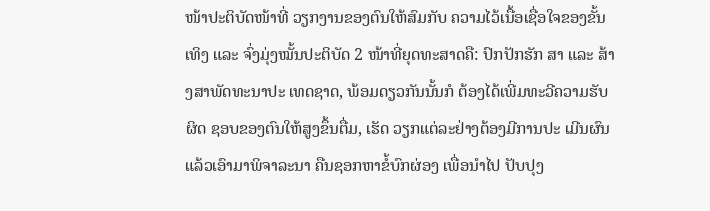ໜ້າປະຕິບັດໜ້າທີ່ ວຽກງານຂອງຕົນໃຫ້ສົມກັບ ຄວາມໄວ້ເນື້ອເຊື່ອໃຈຂອງຂັ້ນ ເທິງ ແລະ ຈົ່ງມຸ່ງໝັ້ນປະຕິບັດ 2 ໜ້າທີ່ຍຸດທະສາດຄື: ປົກປັກຮັກ ສາ ແລະ ສ້າງສາພັດທະນາປະ ເທດຊາດ, ພ້ອມດຽວກັນນັ້ນກໍ ຕ້ອງໄດ້ເພີ່ມທະວີຄວາມຮັບຜິດ ຊອບຂອງຕົນໃຫ້ສູງຂຶ້ນຕື່ມ, ເຮັດ ວຽກແຕ່ລະຢ່າງຕ້ອງມີການປະ ເມີນຜົນແລ້ວເອົາມາພິຈາລະນາ ຄືນຊອກຫາຂໍ້ບົກຜ່ອງ ເພື່ອນໍາໄປ ປັບປຸງ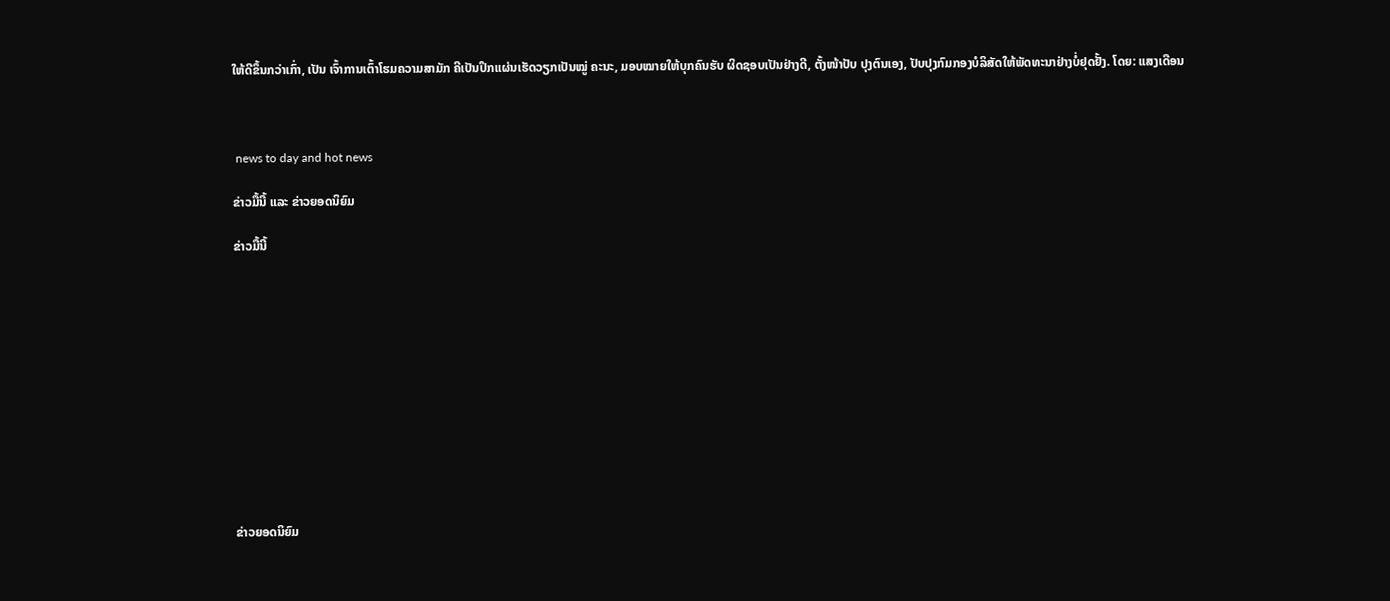ໃຫ້ດີຂຶ້ນກວ່າເກົ່າ, ເປັນ ເຈົ້າການເຕົ້າໂຮມຄວາມສາມັກ ຄີເປັນປຶກແຜ່ນເຮັດວຽກເປັນໝູ່ ຄະນະ, ມອບໝາຍໃຫ້ບຸກຄົນຮັບ ຜິດຊອບເປັນຢ່າງດີ, ຕັ້ງໜ້າປັບ ປຸງຕົນເອງ, ປັບປຸງກົມກອງບໍລິສັດໃຫ້ພັດທະນາຢ່າງບໍ່ຢຸດຢັ້ງ. ໂດຍ: ແສງເດືອນ



 news to day and hot news

ຂ່າວມື້ນີ້ ແລະ ຂ່າວຍອດນິຍົມ

ຂ່າວມື້ນີ້












ຂ່າວຍອດນິຍົມ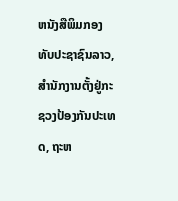ຫນັງສືພິມກອງທັບປະຊາຊົນລາວ, ສຳນັກງານຕັ້ງຢູ່ກະຊວງປ້ອງກັນປະເທດ, ຖະຫ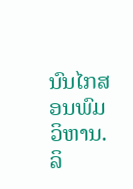ນົນໄກສອນພົມວິຫານ.
ລິ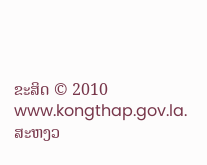ຂະສິດ © 2010 www.kongthap.gov.la. ສະຫງວ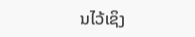ນໄວ້ເຊິງ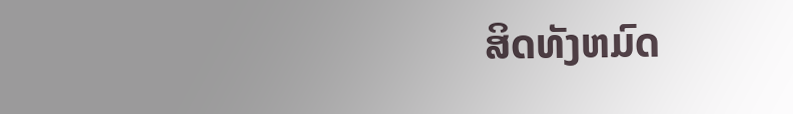ສິດທັງຫມົດ